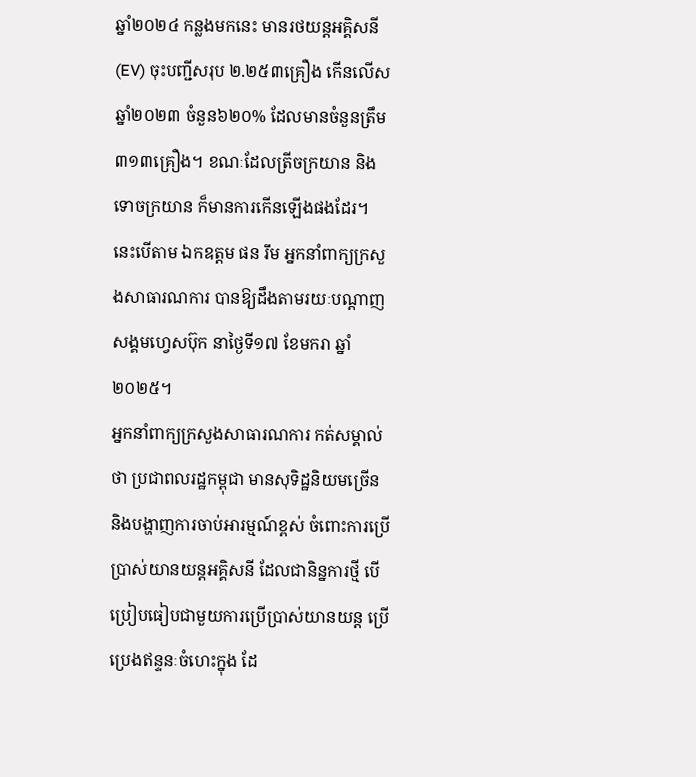ឆ្នាំ២០២៤ កន្លងមកនេះ មានរថយន្តអគ្គិសនី(EV) ចុះបញ្ជីសរុប ២.២៥៣គ្រឿង កើនលើសឆ្នាំ២០២៣ ចំនួន៦២០% ដែលមានចំនួនត្រឹម ៣១៣គ្រឿង។ ខណៈដែលត្រីចក្រយាន និងទោចក្រយាន ក៏មានការកើនឡើងផងដែរ។ នេះបើតាម ឯកឧត្តម ផន រឹម អ្នកនាំពាក្យក្រសួងសាធារណការ បានឱ្យដឹងតាមរយៈបណ្តាញសង្គមហ្វេសប៊ុក នាថ្ងៃទី១៧ ខែមករា ឆ្នាំ២០២៥។
អ្នកនាំពាក្យក្រសួងសាធារណការ កត់សម្គាល់ថា ប្រជាពលរដ្ឋកម្ពុជា មានសុទិដ្ឋនិយមច្រើន និងបង្ហាញការចាប់អារម្មណ៍ខ្ពស់ ចំពោះការប្រើប្រាស់យានយន្តអគ្គិសនី ដែលជានិន្នការថ្មី បើប្រៀបធៀបជាមួយការប្រើប្រាស់យានយន្ត ប្រើប្រេងឥន្ទនៈចំហេះក្នុង ដែ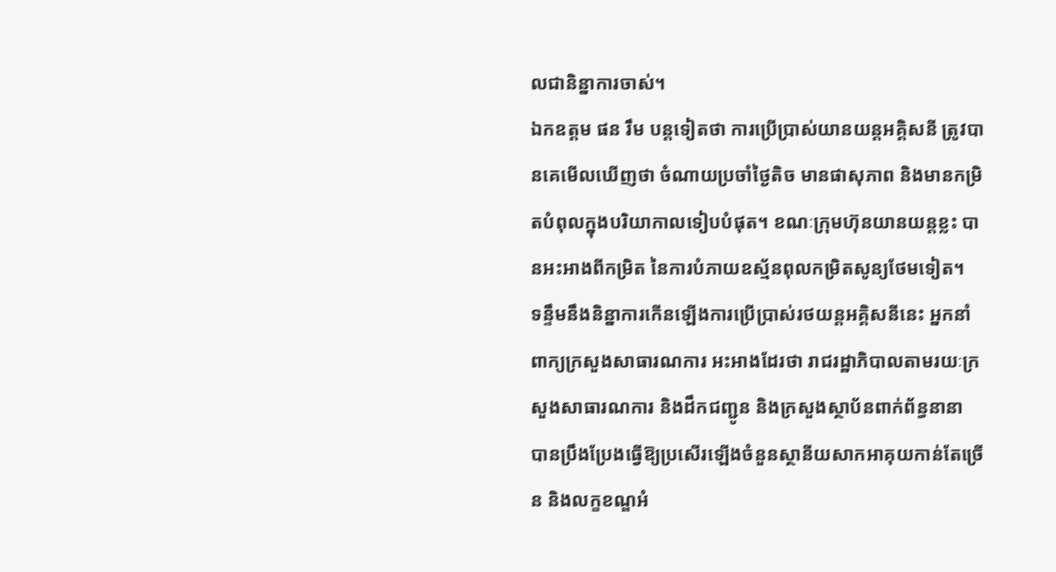លជានិន្នាការចាស់។
ឯកឧត្តម ផន រឹម បន្តទៀតថា ការប្រើប្រាស់យានយន្តអគ្គិសនី ត្រូវបានគេមើលឃើញថា ចំណាយប្រចាំថ្ងៃតិច មានផាសុភាព និងមានកម្រិតបំពុលក្នុងបរិយាកាលទៀបបំផុត។ ខណៈក្រុមហ៊ុនយានយន្តខ្លះ បានអះអាងពីកម្រិត នៃការបំភាយឧស្ម័នពុលកម្រិតសូន្យថែមទៀត។
ទន្ទឹមនឹងនិន្នាការកើនឡើងការប្រើប្រាស់រថយន្តអគ្គិសនីនេះ អ្នកនាំពាក្យក្រសួងសាធារណការ អះអាងដែរថា រាជរដ្ឋាភិបាលតាមរយៈក្រសួងសាធារណការ និងដឹកជញ្ជូន និងក្រសួងស្ថាប័នពាក់ព័ន្ធនានា បានប្រឹងប្រែងធ្វើឱ្យប្រសើរឡើងចំនួនស្ថានីយសាកអាគុយកាន់តែច្រើន និងលក្ខខណ្ឌអំ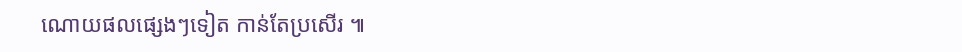ណោយផលផ្សេងៗទៀត កាន់តែប្រសើរ ៕